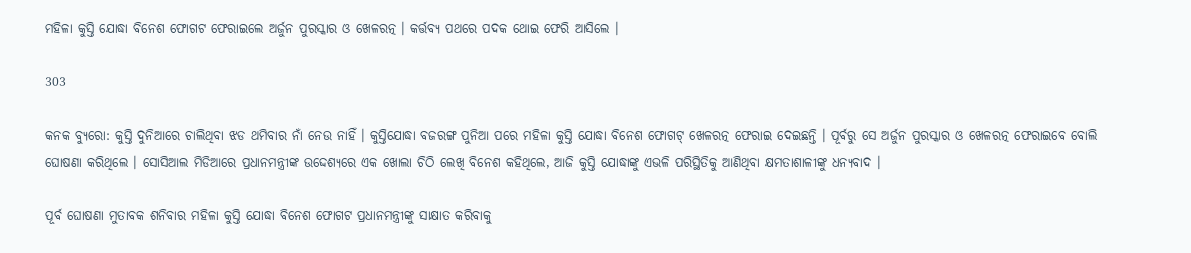ମହିଳା କୁସ୍ତି ଯୋଦ୍ଧା ବିନେଶ ଫୋଗଟ ଫେରାଇଲେ ଅର୍ଜୁନ ପୁରସ୍କାର ଓ ଖେଳରତ୍ନ । କର୍ତ୍ତବ୍ୟ ପଥରେ ପଦକ ଥୋଇ ଫେରି ଆସିଲେ ।

303

କନକ ବ୍ୟୁରୋ: କୁସ୍ତି ଦୁନିଆରେ ଚାଲିଥିବା ଝଡ ଥମିବାର ନାଁ ନେଉ ନାହିଁ । କୁସ୍ତିଯୋଦ୍ଧା ବଜରଙ୍ଗ ପୁନିଆ ପରେ ମହିଳା କୁସ୍ତି ଯୋଦ୍ଧା ବିନେଶ ଫୋଗଟ୍ ଖେଳରତ୍ନ ଫେରାଇ ଦେଇଛନ୍ତି । ପୂର୍ବରୁ ସେ ଅର୍ଜୁନ ପୁରସ୍କାର ଓ ଖେଳରତ୍ନ ଫେରାଇବେ ବୋଲି ଘୋଷଣା କରିଥିଲେ । ସୋସିଆଲ ମିଡିଆରେ ପ୍ରଧାନମନ୍ତ୍ରୀଙ୍କ ଉଦ୍ଦେଶ୍ୟରେ ଏକ ଖୋଲା ଚିଠି ଲେଖି ବିନେଶ କହିଥିଲେ, ଆଜି କୁସ୍ତି ଯୋଦ୍ଧାଙ୍କୁ ଏଭଳି ପରିସ୍ଥିତିକୁ ଆଣିଥିବା କ୍ଷମତାଶାଳୀଙ୍କୁ ଧନ୍ୟବାଦ ।

ପୂର୍ବ ଘୋଷଣା ମୁତାବକ ଶନିବାର ମହିଳା କୁସ୍ତି ଯୋଦ୍ଧା ବିନେଶ ଫୋଗଟ ପ୍ରଧାନମନ୍ତ୍ରୀଙ୍କୁ ସାକ୍ଷାତ କରିବାକୁ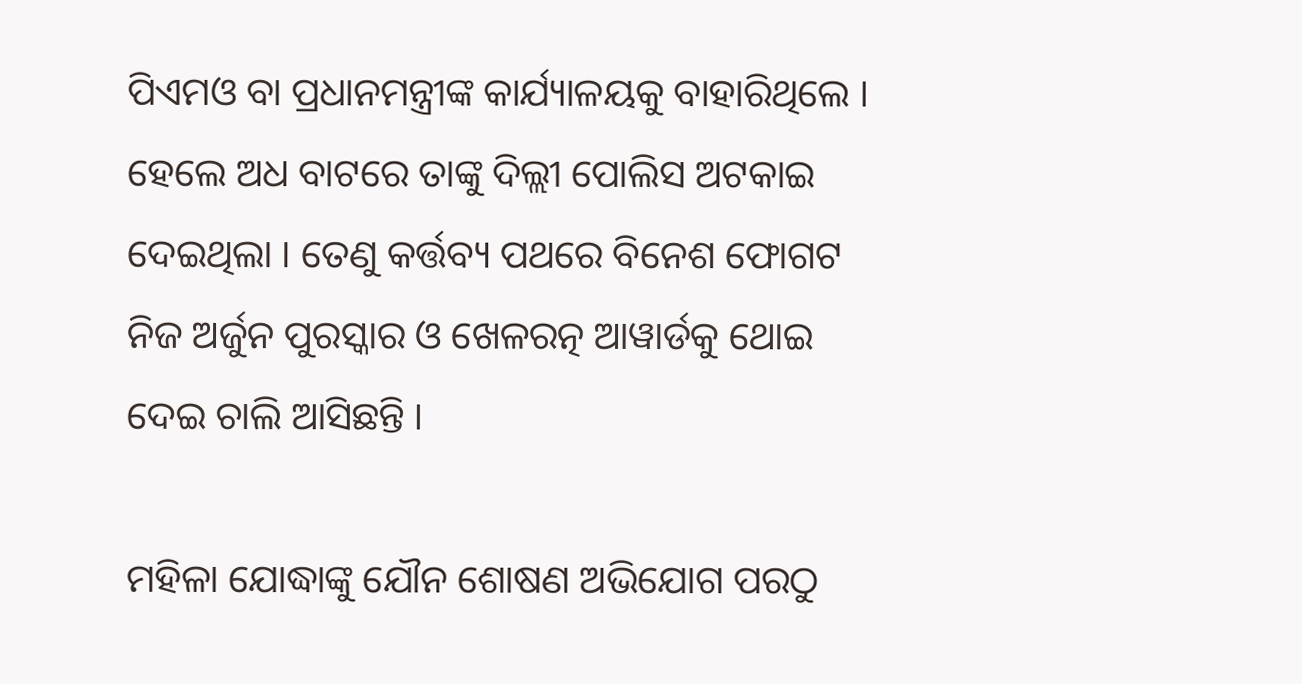ପିଏମଓ ବା ପ୍ରଧାନମନ୍ତ୍ରୀଙ୍କ କାର୍ଯ୍ୟାଳୟକୁ ବାହାରିଥିଲେ । ହେଲେ ଅଧ ବାଟରେ ତାଙ୍କୁ ଦିଲ୍ଲୀ ପୋଲିସ ଅଟକାଇ ଦେଇଥିଲା । ତେଣୁ କର୍ତ୍ତବ୍ୟ ପଥରେ ବିନେଶ ଫୋଗଟ ନିଜ ଅର୍ଜୁନ ପୁରସ୍କାର ଓ ଖେଳରତ୍ନ ଆୱାର୍ଡକୁ ଥୋଇ ଦେଇ ଚାଲି ଆସିଛନ୍ତି ।

ମହିଳା ଯୋଦ୍ଧାଙ୍କୁ ଯୌନ ଶୋଷଣ ଅଭିଯୋଗ ପରଠୁ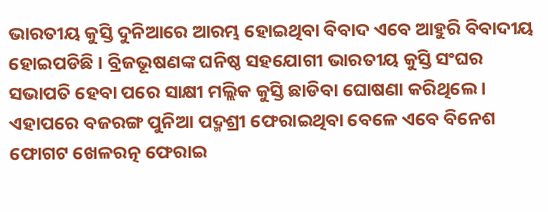ଭାରତୀୟ କୁସ୍ତି ଦୁନିଆରେ ଆରମ୍ଭ ହୋଇଥିବା ବିବାଦ ଏବେ ଆହୁରି ବିବାଦୀୟ ହୋଇପଡିଛି । ବ୍ରିଜଭୂଷଣଙ୍କ ଘନିଷ୍ଠ ସହଯୋଗୀ ଭାରତୀୟ କୁସ୍ତି ସଂଘର ସଭାପତି ହେବା ପରେ ସାକ୍ଷୀ ମଲ୍ଲିକ କୁସ୍ତି ଛାଡିବା ଘୋଷଣା କରିଥିଲେ । ଏହାପରେ ବଜରଙ୍ଗ ପୁନିଆ ପଦ୍ମଶ୍ରୀ ଫେରାଇଥିବା ବେଳେ ଏବେ ବିନେଶ ଫୋଗଟ ଖେଳରତ୍ନ ଫେରାଇ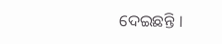ଦେଇଛନ୍ତି ।